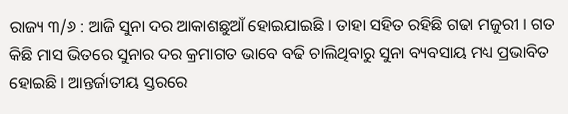ରାଜ୍ୟ ୩/୬ : ଆଜି ସୁନା ଦର ଆକାଶଛୁଆଁ ହୋଇଯାଇଛି । ତାହା ସହିତ ରହିଛି ଗଢା ମଜୁରୀ । ଗତ କିଛି ମାସ ଭିତରେ ସୁନାର ଦର କ୍ରମାଗତ ଭାବେ ବଢି ଚାଲିଥିବାରୁ ସୁନା ବ୍ୟବସାୟ ମଧ୍ୟ ପ୍ରଭାବିତ ହୋଇଛି । ଆନ୍ତର୍ଜାତୀୟ ସ୍ତରରେ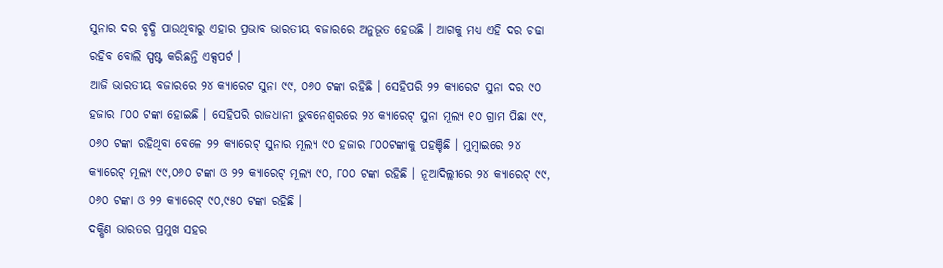ସୁନାର ଦର ବୃଦ୍ଧି ପାଉଥିବାରୁ ଏହାର ପ୍ରଭାବ ଭାରତୀୟ ବଜାରରେ ଅନୁଭୂତ ହେଉଛି । ଆଗକୁ ମଧ୍ୟ ଏହି ଦର ଚଢା ରହିବ ବୋଲି ସ୍ପଷ୍ଟ କରିଛନ୍ତି ଏକ୍ସପର୍ଟ ।
ଆଜି ଭାରତୀୟ ବଜାରରେ ୨୪ କ୍ୟାରେଟ ସୁନା ୯୯, ୦୬୦ ଟଙ୍କା ରହିଛି । ସେହିପରି ୨୨ କ୍ୟାରେଟ ସୁନା ଦର ୯୦ ହଜାର ୮୦୦ ଟଙ୍କା ହୋଇଛି । ସେହିପରି ରାଜଧାନୀ ଭୁବନେଶ୍ବରରେ ୨୪ କ୍ୟାରେଟ୍ ସୁନା ମୂଲ୍ୟ ୧୦ ଗ୍ରାମ ପିଛା ୯୯, ୦୬୦ ଟଙ୍କା ରହିଥିବା ବେଳେ ୨୨ କ୍ୟାରେଟ୍ ସୁନାର ମୂଲ୍ୟ ୯୦ ହଜାର ୮୦୦ଟଙ୍କାକୁ ପହଞ୍ଚିଛି । ମୁମ୍ବାଇରେ ୨୪ କ୍ୟାରେଟ୍ ମୂଲ୍ୟ ୯୯,୦୬୦ ଟଙ୍କା ଓ ୨୨ କ୍ୟାରେଟ୍ ମୂଲ୍ୟ ୯୦, ୮୦୦ ଟଙ୍କା ରହିଛି । ନୂଆଦିଲ୍ଲୀରେ ୨୪ କ୍ୟାରେଟ୍ ୯୯, ୦୬୦ ଟଙ୍କା ଓ ୨୨ କ୍ୟାରେଟ୍ ୯୦,୯୫୦ ଟଙ୍କା ରହିଛି ।
ଦକ୍ଷିଣ ଭାରତର ପ୍ରମୁଖ ସହର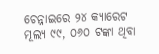ଚେନ୍ନାଇରେ ୨୪ କ୍ୟାରେଟ ମୂଲ୍ୟ ୯୯, ୦୬୦ ଟଙ୍କା ଥିବା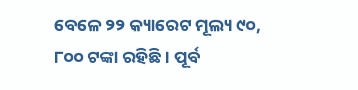ବେଳେ ୨୨ କ୍ୟାରେଟ ମୂଲ୍ୟ ୯୦, ୮୦୦ ଟଙ୍କା ରହିଛି । ପୂର୍ବ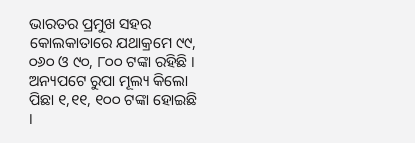ଭାରତର ପ୍ରମୁଖ ସହର କୋଲକାତାରେ ଯଥାକ୍ରମେ ୯୯, ୦୬୦ ଓ ୯୦, ୮୦୦ ଟଙ୍କା ରହିଛି । ଅନ୍ୟପଟେ ରୁପା ମୂଲ୍ୟ କିଲୋ ପିଛା ୧,୧୧, ୧୦୦ ଟଙ୍କା ହୋଇଛି ।